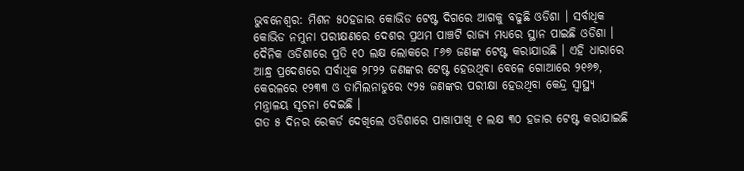ଭୁବନେଶ୍ୱର: ମିଶନ ୫୦ହଜାର କୋଭିଡ ଟେଷ୍ଟ ଦିଗରେ ଆଗକୁ ବଢୁଛି ଓଡିଶା । ସର୍ବାଧିକ କୋଭିଡ ନମୁନା ପରୀକ୍ଷଣରେ ଦେଶର ପ୍ରଥମ ପାଞ୍ଚଟି ରାଜ୍ୟ ମଧ୍ୟରେ ସ୍ଥାନ ପାଇଛି ଓଡିଶା ।
ଦୈନିକ ଓଡିଶାରେ ପ୍ରତି ୧୦ ଲକ୍ଷ ଲୋକରେ ୮୬୭ ଜଣଙ୍କ ଟେଷ୍ଟ କରାଯାଉଛି । ଏହି ଧାରାରେ ଆନ୍ଧ୍ର ପ୍ରଦେଶରେ ସର୍ବାଧିକ ୨୮୨୨ ଜଣଙ୍କର ଟେଷ୍ଟ ହେଉଥିବା ବେଳେ ଗୋଆରେ ୨୧୬୭, କେରଳରେ ୧୨୩୩ ଓ ତାମିଲନାଡୁରେ ୯୨୫ ଜଣଙ୍କର ପରୀକ୍ଷା ହେଉଥିବା କେନ୍ଦ୍ର ସ୍ୱାସ୍ଥ୍ୟ ମନ୍ତ୍ରାଳୟ ସୂଚନା ଦେଇଛି ।
ଗତ ୫ ଦିନର ରେକର୍ଡ ଦେଖିଲେ ଓଡିଶାରେ ପାଖାପାଖି ୧ ଲକ୍ଷ ୩୦ ହଜାର ଟେଷ୍ଟ କରାଯାଇଛି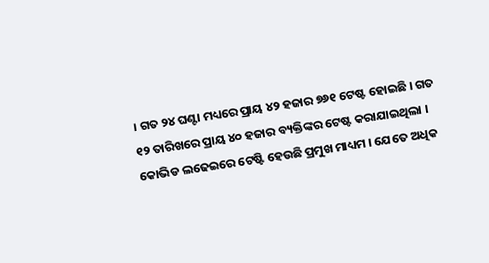। ଗତ ୨୪ ଘଣ୍ଟା ମଧ୍ୟରେ ପ୍ରାୟ ୪୨ ହଜାର ୭୬୧ ଟେଷ୍ଟ ହୋଇଛି । ଗତ ୧୨ ତାରିଖରେ ପ୍ରାୟ ୪୦ ହଜାର ବ୍ୟକ୍ତିଙ୍କର ଟେଷ୍ଟ କରାଯାଇଥିଲା ।
କୋଭିଡ ଲଢେଇରେ ଟେଷ୍ଟି ହେଉଛି ପ୍ରମୁଖ ମାଧ୍ୟମ । ଯେତେ ଅଧିକ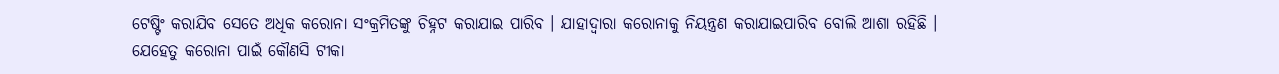ଟେଷ୍ଟିଂ କରାଯିବ ସେତେ ଅଧିକ କରୋନା ସଂକ୍ରମିତଙ୍କୁ ଚିହ୍ନଟ କରାଯାଇ ପାରିବ । ଯାହାଦ୍ୱାରା କରୋନାକୁ ନିୟନ୍ତ୍ରଣ କରାଯାଇପାରିବ ବୋଲି ଆଶା ରହିଛି ।
ଯେହେତୁ କରୋନା ପାଇଁ କୌଣସି ଟୀକା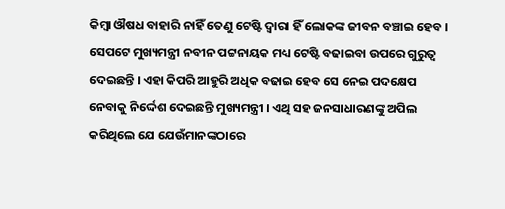କିମ୍ବା ଔଷଧ ବାହାରି ନାହିଁ ତେଣୁ ଟେଷ୍ଟି ଦ୍ୱାରା ହିଁ ଲୋକଙ୍କ ଜୀବନ ବଞ୍ଚାଇ ହେବ । ସେପଟେ ମୁଖ୍ୟମନ୍ତ୍ରୀ ନବୀନ ପଟ୍ଟନାୟକ ମଧ୍ୟ ଟେଷ୍ଟି ବଢାଇବା ଉପରେ ଗୁରୁତ୍ୱ ଦେଇଛନ୍ତି । ଏହା କିପରି ଆହୁରି ଅଧିକ ବଢାଇ ହେବ ସେ ନେଇ ପଦକ୍ଷେପ ନେବାକୁ ନିର୍ଦ୍ଦେଶ ଦେଇଛନ୍ତି ମୁଖ୍ୟମନ୍ତ୍ରୀ । ଏଥି ସହ ଜନସାଧାରଣଙ୍କୁ ଅପିଲ କରିଥିଲେ ଯେ ଯେଉଁମାନଙ୍କଠାରେ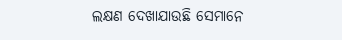ଲକ୍ଷଣ ଦେଖାଯାଉଛି ସେମାନେ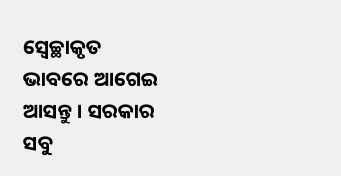ସ୍ୱେଚ୍ଛାକୃତ ଭାବରେ ଆଗେଇ ଆସନ୍ତୁ । ସରକାର ସବୁ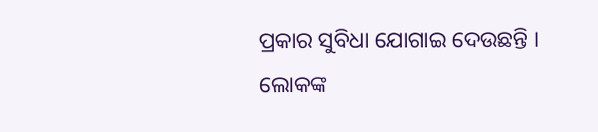ପ୍ରକାର ସୁବିଧା ଯୋଗାଇ ଦେଉଛନ୍ତି । ଲୋକଙ୍କ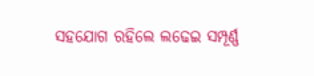ସହଯୋଗ ରହିଲେ ଲଢେଇ ସମ୍ପୂର୍ଣ୍ଣ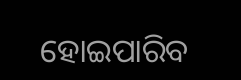ହୋଇପାରିବ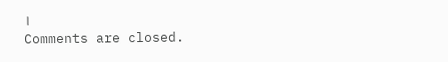।
Comments are closed.